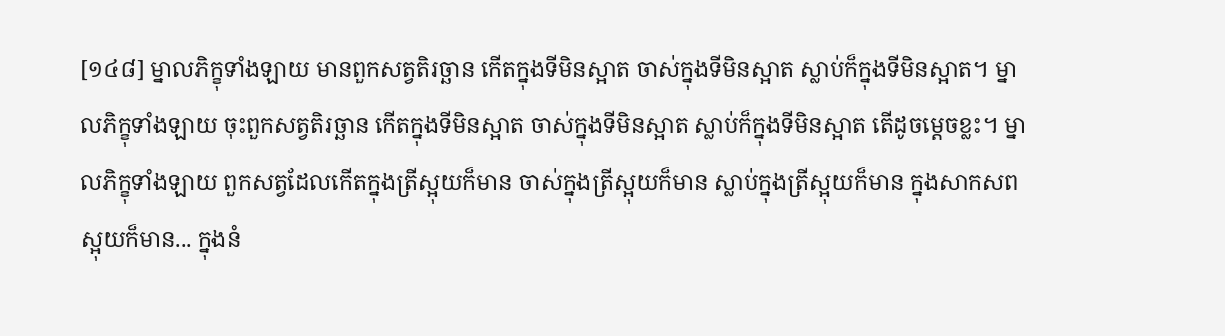[១៤៨] ម្នាលភិក្ខុទាំងឡាយ មានពួកសត្វតិរច្ឆាន កើតក្នុងទីមិនស្អាត ចាស់ក្នុងទីមិនស្អាត ស្លាប់ក៏ក្នុងទីមិនស្អាត។ ម្នាលភិក្ខុទាំងឡាយ ចុះពួកសត្វតិរច្ឆាន កើតក្នុងទីមិនស្អាត ចាស់ក្នុងទីមិនស្អាត ស្លាប់ក៏ក្នុងទីមិនស្អាត តើដូចម្តេចខ្លះ។ ម្នាលភិក្ខុទាំងឡាយ ពួកសត្វដែលកើតក្នុងត្រីស្អុយក៏មាន ចាស់ក្នុងត្រីស្អុយក៏មាន ស្លាប់ក្នុងត្រីស្អុយក៏មាន ក្នុងសាកសពស្អុយក៏មាន... ក្នុងនំ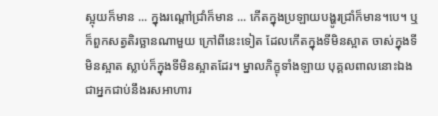ស្អុយក៏មាន ... ក្នុងរណ្តៅជ្រាំក៏មាន ... កើតក្នុងប្រឡាយបង្ហូរជ្រាំក៏មាន។បេ។ ឬក៏ពួកសត្វតិរច្ឆានណាមួយ ក្រៅពីនេះទៀត ដែលកើតក្នុងទីមិនស្អាត ចាស់ក្នុងទីមិនស្អាត ស្លាប់ក៏ក្នុងទីមិនស្អាតដែរ។ ម្នាលភិក្ខុទាំងឡាយ បុគ្គលពាលនោះឯង ជាអ្នកជាប់នឹងរសអាហារ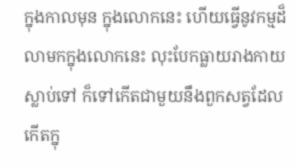ក្នុងកាលមុន ក្នុងលោកនេះ ហើយធ្វើនូវកម្មដ៏លាមកក្នុងលោកនេះ លុះបែកធ្លាយរាងកាយស្លាប់ទៅ ក៏ទៅកើតជាមួយនឹងពួកសត្វដែល កើតក្នុ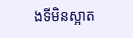ងទីមិនស្អាត